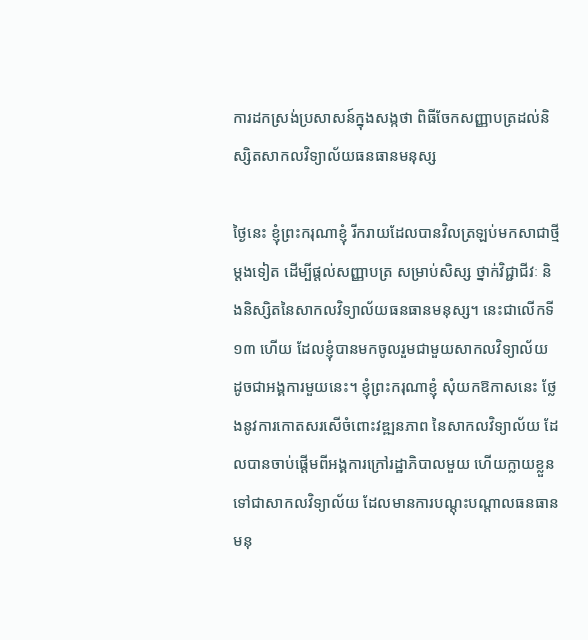ការដកស្រង់ប្រសាសន៍ក្នុងសង្កថា ពិធីចែកសញ្ញាបត្រដល់និស្សិតសាកលវិទ្យាល័យធនធានមនុស្ស

ថ្ងៃនេះ ខ្ញុំព្រះករុណាខ្ញុំ រីករាយដែលបានវិលត្រឡប់មកសាជាថ្មីម្តងទៀត ដើម្បីផ្តល់សញ្ញាបត្រ សម្រាប់សិស្ស ថ្នាក់វិជ្ជាជីវៈ និងនិស្សិតនៃសាកលវិទ្យាល័យធនធានមនុស្ស។ នេះជាលើកទី ១៣ ហើយ ដែលខ្ញុំបានមកចូលរួមជាមួយសាកលវិទ្យាល័យ ដូចជាអង្គការមួយនេះ។ ខ្ញុំព្រះករុណាខ្ញុំ សុំយកឱកាសនេះ ថ្លែងនូវការកោតសរសើចំពោះវឌ្ឍនភាព នៃសាកលវិទ្យាល័យ ដែលបានចាប់ផ្តើមពីអង្គការក្រៅរដ្ឋាភិបាលមួយ ហើយក្លាយខ្លួនទៅជាសាកលវិទ្យាល័យ ដែលមានការបណ្តុះបណ្តាលធនធានមនុ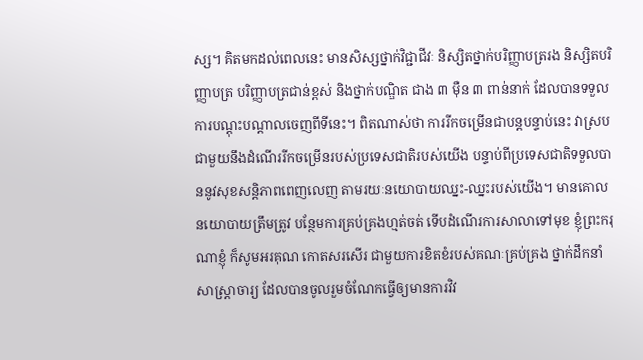ស្ស។ គិតមកដល់ពេលនេះ មានសិស្សថ្នាក់វិជ្ជាជីវៈ និស្សិតថ្នាក់បរិញ្ញាបត្ររង និស្សិតបរិញ្ញាបត្រ បរិញ្ញាបត្រជាន់ខ្ពស់ និងថ្នាក់បណ្ឌិត ជាង ៣ ម៉ឺន ៣ ពាន់នាក់ ដែលបានទទួលការបណ្តុះបណ្តាលចេញពីទីនេះ។ ពិតណាស់ថា ការរីកចម្រើនជាបន្តបន្ទាប់នេះ វាស្របជាមួយនឹងដំណើររីកចម្រើនរបស់ប្រទេសជាតិរបស់យើង បន្ទាប់ពីប្រទេសជាតិទទួលបាននូវសុខសន្តិភាពពេញលេញ តាមរយៈនយោបាយឈ្នះ-ឈ្នះរបស់យើង។ មានគោលនយោបាយត្រឹមត្រូវ បន្ថែមការគ្រប់គ្រងហ្មត់ចត់ ទើបដំណើរការសាលាទៅមុខ ខ្ញុំព្រះករុណាខ្ញុំ ក៏សូមអរគុណ កោតសរសើរ ជាមួយការខិតខំរបស់គណៈគ្រប់គ្រង ថ្នាក់ដឹកនាំ សាស្រ្តាចារ្យ ដែលបានចូលរួមចំណែកធ្វើឲ្យមានការវិវ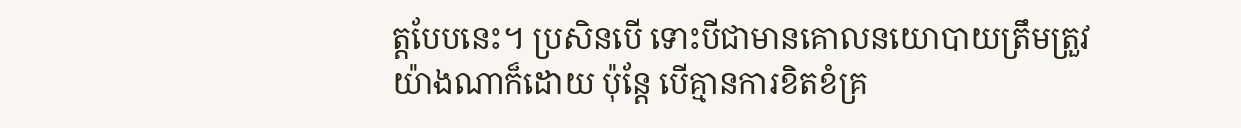ត្តបែបនេះ។ ប្រសិនបើ ទោះបីជាមានគោលនយោបាយត្រឹមត្រួវយ៉ាងណាក៏ដោយ ប៉ុន្តែ បើគ្មានការខិតខំគ្រ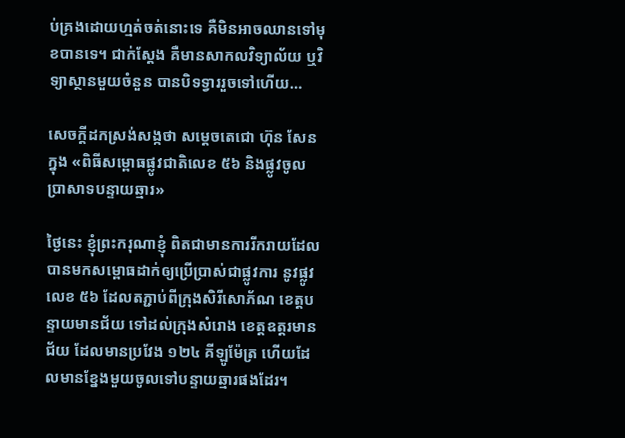ប់គ្រងដោយហ្មត់ចត់នោះទេ គឺមិនអាចឈានទៅមុខបានទេ។ ជាក់ស្តែង គឺមានសាកលវិទ្យាល័យ ឬវិទ្យាស្ថានមួយចំនួន បានបិទទ្វាររួចទៅហើយ…

សេចក្តីដកស្រង់សង្កថា សម្តេចតេជោ ហ៊ុន សែន ក្នុង «ពិធីសម្ពោធផ្លូវជាតិលេខ ៥៦ និងផ្លូវចូលប្រាសាទបន្ទាយឆ្មារ»

ថ្ងៃនេះ ខ្ញុំព្រះករុណាខ្ញុំ ពិតជាមានការរីករាយដែលបានមកសម្ពោធដាក់ឲ្យប្រើប្រាស់ជាផ្លូវការ នូវផ្លូវលេខ ៥៦ ដែលតភ្ជាប់ពីក្រុងសិរីសោភ័ណ ខេត្តបន្ទាយមានជ័យ ទៅដល់ក្រុងសំរោង ខេត្តឧត្តរមានជ័យ ដែលមានប្រវែង ១២៤ គីឡូម៉ែត្រ ហើយដែលមានខ្នែងមួយចូលទៅបន្ទាយឆ្មារផងដែរ។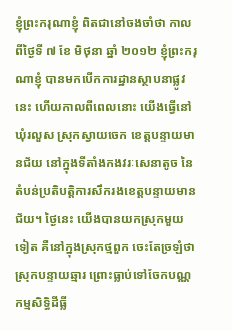ខ្ញុំព្រះករុណាខ្ញុំ ពិតជានៅចងចាំថា កាលពីថ្ងៃទី ៧ ខែ មិថុនា ឆ្នាំ ២០១២ ខ្ញុំព្រះករុណាខ្ញុំ បានមកបើកការដ្ឋានស្ថាបនាផ្លូវនេះ ហើយកាលពីពេលនោះ យើងធ្វើនៅឃុំរលួស ស្រុកស្វាយចេក ខេត្តបន្ទាយមានជ័យ នៅក្នុងទីតាំងកងវរៈសេនាតូច នៃតំបន់ប្រតិបត្តិការសឹករងខេត្តបន្ទាយមានជ័យ។ ថ្ងៃនេះ យើងបានយកស្រុកមួយទៀត គឺនៅក្នុងស្រុកថ្មពួក ចេះតែច្រឡំថាស្រុកបន្ទាយឆ្មារ ព្រោះធ្លាប់ទៅចែកបណ្ណកម្មសិទ្ធិដីធ្លី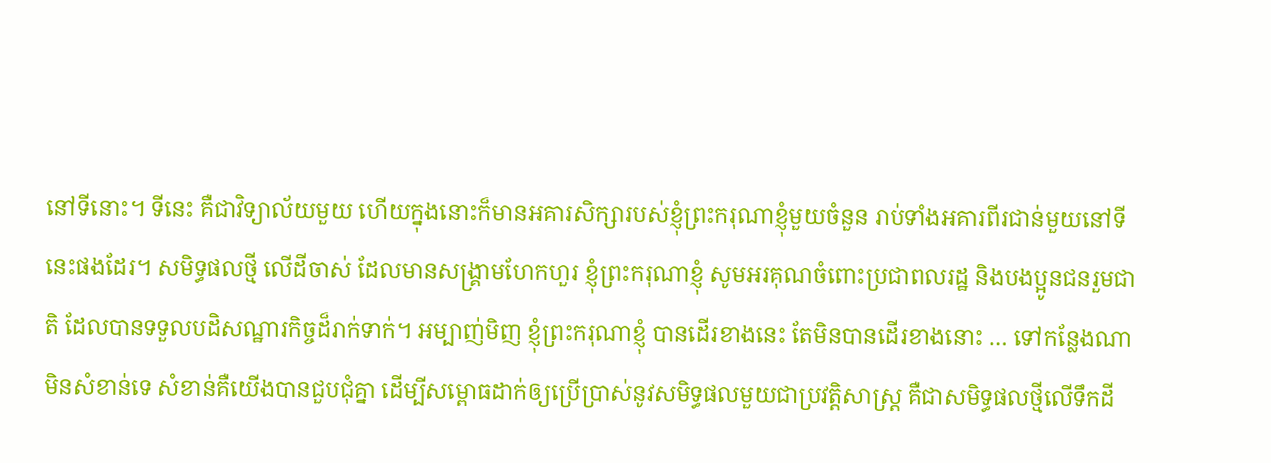នៅទីនោះ។ ទីនេះ គឺជាវិទ្យាល័យមួយ ហើយក្នុងនោះក៏មានអគារសិក្សារបស់ខ្ញុំព្រះករុណាខ្ញុំមួយចំនួន រាប់ទាំងអគារពីរជាន់មួយនៅទីនេះផងដែរ។ សមិទ្ធផលថ្មី លើដីចាស់ ដែលមានសង្គ្រាមហែកហួរ ខ្ញុំព្រះករុណាខ្ញុំ សូមអរគុណចំពោះប្រជាពលរដ្ឋ និងបងប្អូនជនរួមជាតិ ដែលបានទទួលបដិសណ្ឋារកិច្ចដ៏រាក់ទាក់។ អម្បាញ់មិញ ខ្ញុំព្រះករុណាខ្ញុំ បានដើរខាងនេះ តែមិនបានដើរខាងនោះ … ទៅកន្លែងណាមិនសំខាន់ទេ សំខាន់គឺយើងបានជួបជុំគ្នា ដើម្បីសម្ពោធដាក់ឲ្យប្រើប្រាស់នូវសមិទ្ធផលមួយជាប្រវត្តិសាស្រ្ត គឺជាសមិទ្ធផលថ្មីលើទឹកដី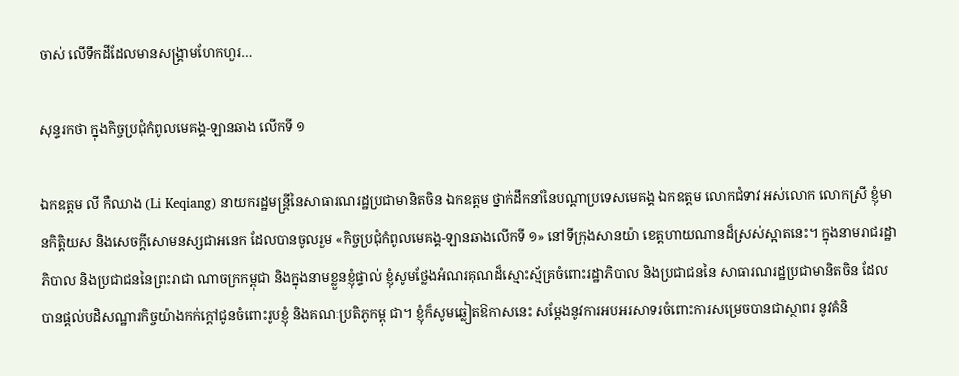ចាស់ លើទឹកដីដែលមានសង្គ្រាមហែកហួរ…

សុន្ទរកថា ក្នុងកិច្ចប្រជុំកំពូលមេគង្គ-ឡានឆាង លើកទី ១

ឯកឧត្តម លី កឺឈាង (Li Keqiang) នាយករដ្ឋមន្ត្រីនៃសាធារណរដ្ឋប្រជាមានិតចិន ឯកឧត្តម ថ្នាក់ដឹកនាំនៃបណ្តាប្រទេសមេគង្គ ឯកឧត្តម លោកជំទាវ អស់លោក លោកស្រី ខ្ញុំមានកិត្តិយស និងសេចក្តីសោមនស្សជាអនេក ដែលបានចូលរួម «កិច្ចប្រជុំកំពូលមេគង្គ-ឡានឆាងលើកទី ១» នៅទីក្រុងសានយ៉ា ខេត្តហាយណានដ៏ស្រស់ស្អាតនេះ។ ក្នុងនាមរាជរដ្ឋាភិបាល និងប្រជាជននៃព្រះរាជា ណាចក្រកម្ពុជា និងក្នុងនាមខ្លួនខ្ញុំផ្ទាល់ ខ្ញុំសូមថ្លែងអំណរគុណដ៏ស្មោះស្ម័គ្រចំពោះរដ្ឋាភិបាល និងប្រជាជននៃ សាធារណរដ្ឋប្រជាមានិតចិន ដែលបានផ្តល់បដិសណ្ឋារកិច្ចយ៉ាងកក់ក្តៅជូនចំពោះរូបខ្ញុំ និងគណៈប្រតិភូកម្ពុ ជា។ ខ្ញុំក៏សូមឆ្លៀតឱកាសនេះ សម្តែងនូវការអបអរសាទរចំពោះការសម្រេចបានជាស្ថាពរ នូវគំនិ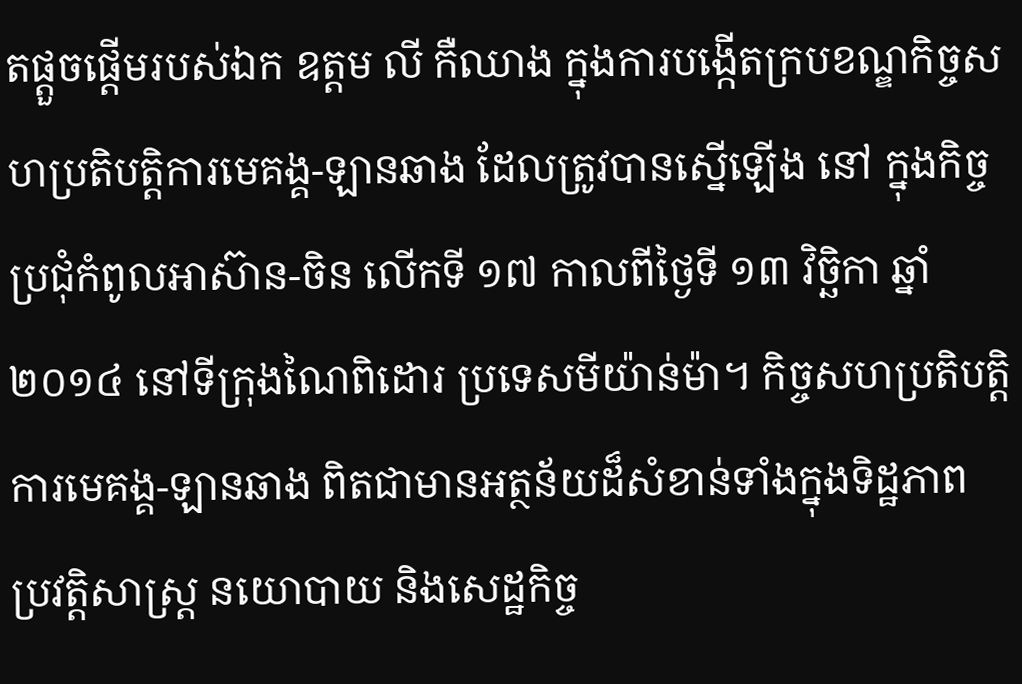តផ្តួចផ្តើមរបស់ឯក ឧត្តម លី កឺឈាង ក្នុងការបង្កើតក្របខណ្ឌកិច្ចសហប្រតិបត្តិការមេគង្គ-ឡានឆាង ដែលត្រូវបានស្នើឡើង នៅ ក្នុងកិច្ចប្រជុំកំពូលអាស៊ាន-ចិន លើកទី ១៧ កាលពីថ្ងៃទី ១៣ វិច្ឆិកា ឆ្នាំ ២០១៤ នៅទីក្រុងណៃពិដោរ ប្រទេសមីយ៉ាន់ម៉ា។ កិច្ចសហប្រតិបត្តិការមេគង្គ-ឡានឆាង ពិតជាមានអត្ថន័យដ៏សំខាន់ទាំងក្នុងទិដ្ឋភាព ប្រវត្តិសាស្ត្រ នយោបាយ និងសេដ្ឋកិច្ច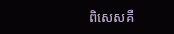ពិសេសគឺ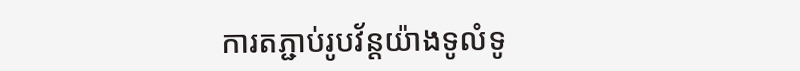ការតភ្ជាប់រូបវ័ន្តយ៉ាងទូលំទូ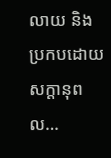លាយ និងប្រកបដោយសក្តានុពល…